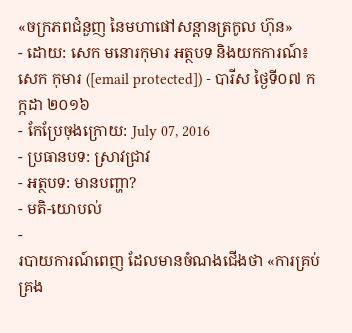«ចក្រភពជំនួញ នៃមហាផៅសន្ដានត្រកូល ហ៊ុន»
- ដោយ: សេក មនោរកុមារ អត្ថបទ និងយកការណ៍៖ សេក កុមារ ([email protected]) - បារីស ថ្ងៃទី០៧ កក្កដា ២០១៦
- កែប្រែចុងក្រោយ: July 07, 2016
- ប្រធានបទ: ស្រាវជ្រាវ
- អត្ថបទ: មានបញ្ហា?
- មតិ-យោបល់
-
របាយការណ៍ពេញ ដែលមានចំណងជើងថា «ការគ្រប់គ្រង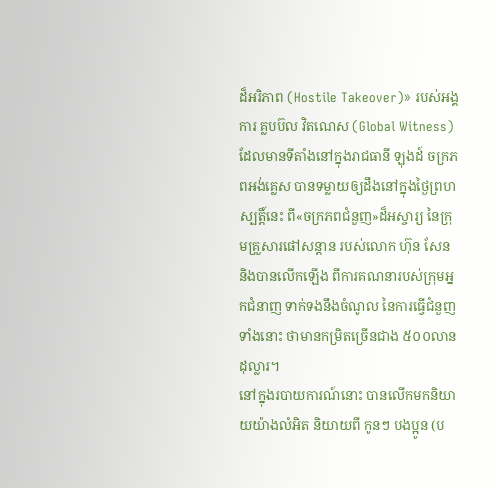ដ៏អរិភាព (Hostile Takeover)» របស់អង្គការ គ្លបប៊ល វិតណេស (Global Witness) ដែលមានទីតាំងនៅក្នុងរាជធានី ឡុងដ៍ ចក្រភពអង់គ្លេស បានទម្លាយឲ្យដឹងនៅក្នុងថ្ងៃព្រហស្បត្តិ៍នេះ ពី«ចក្រភពជំនួញ»ដ៏អស្ចារ្យ នៃក្រុមគ្រួសារផៅសន្ដាន របស់លោក ហ៊ុន សែន និងបានលើកឡើង ពីការគណនារបស់ក្រុមអ្នកជំនាញ ទាក់ទងនឹងចំណូល នៃការធ្វើជំនួញទាំងនោះ ថាមានកម្រិតច្រើនជាង ៥០០លានដុល្លារ។
នៅក្នុងរបាយការណ៍នោះ បានលើកមកនិយាយយ៉ាងលំអិត និយាយពី កូនៗ បងប្អូន (ប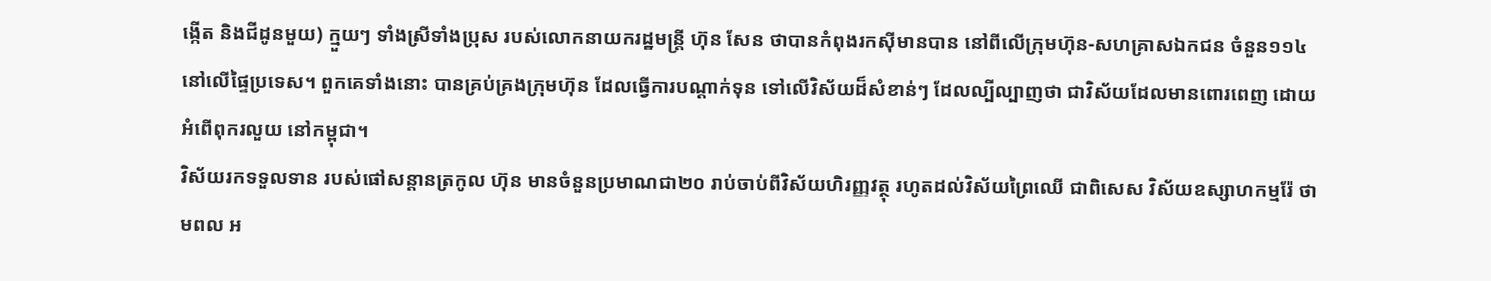ង្កើត និងជីដូនមួយ) ក្មួយៗ ទាំងស្រីទាំងប្រុស របស់លោកនាយករដ្ឋមន្ត្រី ហ៊ុន សែន ថាបានកំពុងរកស៊ីមានបាន នៅពីលើក្រុមហ៊ុន-សហគ្រាសឯកជន ចំនួន១១៤ នៅលើផ្ទៃប្រទេស។ ពួកគេទាំងនោះ បានគ្រប់គ្រងក្រុមហ៊ុន ដែលធ្វើការបណ្ដាក់ទុន ទៅលើវិស័យដ៏សំខាន់ៗ ដែលល្បីល្បាញថា ជាវិស័យដែលមានពោរពេញ ដោយអំពើពុករលួយ នៅកម្ពុជា។
វិស័យរកទទួលទាន របស់ផៅសន្ដានត្រកូល ហ៊ុន មានចំនួនប្រមាណជា២០ រាប់ចាប់ពីវិស័យហិរញ្ញវត្ថុ រហូតដល់វិស័យព្រៃឈើ ជាពិសេស វិស័យឧស្សាហកម្មរ៉ែ ថាមពល អ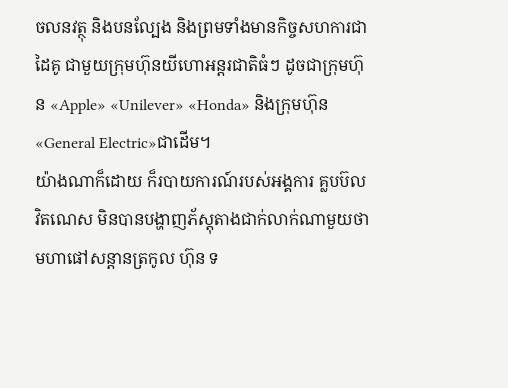ចលនវត្ថុ និងបនល្បែង និងព្រមទាំងមានកិច្ចសហការជាដៃគូ ជាមួយក្រុមហ៊ុនយីហោអន្តរជាតិធំៗ ដូចជាក្រុមហ៊ុន «Apple» «Unilever» «Honda» និងក្រុមហ៊ុន «General Electric»ជាដើម។
យ៉ាងណាក៏ដោយ ក៏របាយការណ៍របស់អង្គការ គ្លបប៊ល វិតណេស មិនបានបង្ហាញភ័ស្តុតាងជាក់លាក់ណាមួយថា មហាផៅសន្ដានត្រកូល ហ៊ុន ទ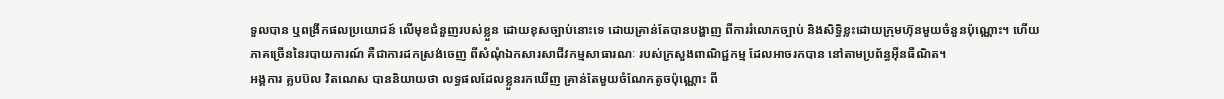ទួលបាន ឬពង្រីកផលប្រយោជន៍ លើមុខជំនួញរបស់ខ្លួន ដោយខុសច្បាប់នោះទេ ដោយគ្រាន់តែបានបង្ហាញ ពីការរំលោភច្បាប់ និងសិទ្ធិខ្លះដោយក្រុមហ៊ុនមួយចំនួនប៉ុណ្ណោះ។ ហើយភាគច្រើននៃរបាយការណ៍ គឺជាការដកស្រង់ចេញ ពីសំណុំឯកសារសាជីវកម្មសាធារណៈ របស់ក្រសួងពាណិជ្ជកម្ម ដែលអាចរកបាន នៅតាមប្រព័ន្ធអុីនធឺណិត។
អង្គការ គ្លបប៊ល វិតណេស បាននិយាយថា លទ្ធផលដែលខ្លួនរកឃើញ គ្រាន់តែមួយចំណែកតូចប៉ុណ្ណោះ ពី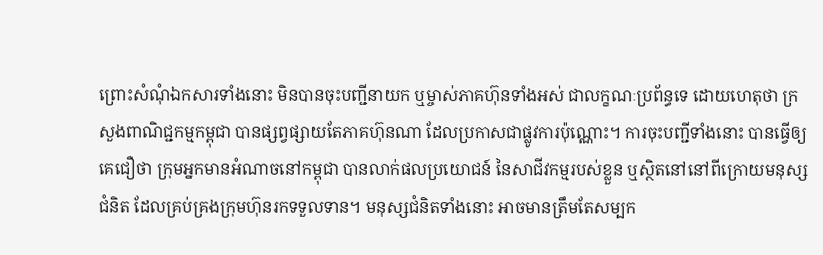ព្រោះសំណុំឯកសារទាំងនោះ មិនបានចុះបញ្ជីនាយក ឬម្ចាស់ភាគហ៊ុនទាំងអស់ ជាលក្ខណៈប្រព័ន្ធទេ ដោយហេតុថា ក្រសួងពាណិជ្ជកម្មកម្ពុជា បានផ្សព្វផ្សាយតែភាគហ៊ុនណា ដែលប្រកាសជាផ្លូវការប៉ុណ្ណោះ។ ការចុះបញ្ជីទាំងនោះ បានធ្វើឲ្យគេជឿថា ក្រុមអ្នកមានអំណាចនៅកម្ពុជា បានលាក់ផលប្រយោជន៍ នៃសាជីវកម្មរបស់ខ្លួន ឬស្ថិតនៅនៅពីក្រោយមនុស្សជំនិត ដែលគ្រប់គ្រងក្រុមហ៊ុនរកទទួលទាន។ មនុស្សជំនិតទាំងនោះ អាចមានត្រឹមតែសម្បក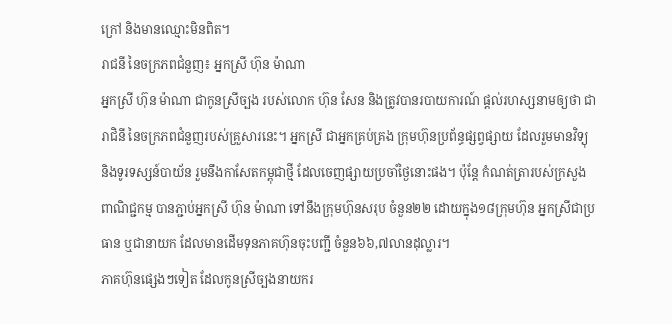ក្រៅ និងមានឈ្មោះមិនពិត។
រាជនី នៃចក្រភពជំនួញ៖ អ្នកស្រី ហ៊ុន ម៉ាណា
អ្នកស្រី ហ៊ុន ម៉ាណា ជាកូនស្រីច្បង របស់លោក ហ៊ុន សែន និងត្រូវបានរបាយការណ៍ ផ្ដល់រហស្សនាមឲ្យថា ជារាជិនី នៃចក្រភពជំនួញរបស់គ្រួសារនេះ។ អ្នកស្រី ជាអ្នកគ្រប់គ្រង ក្រុមហ៊ុនប្រព័ន្ធផ្សព្វផ្សាយ ដែលរួមមានវិទ្យុ និងទូរទស្សន៍បាយ័ន រួមនឹងកាសែតកម្ពុជាថ្មី ដែលចេញផ្សាយប្រចាំថ្ងៃនោះផង។ ប៉ុន្តែ កំណត់ត្រារបស់ក្រសួងពាណិជ្ជកម្ម បានភ្ជាប់អ្នកស្រី ហ៊ុន ម៉ាណា ទៅនឹងក្រុមហ៊ុនសរុប ចំនួន២២ ដោយក្នុង១៨ក្រុមហ៊ុន អ្នកស្រីជាប្រធាន ឬជានាយក ដែលមានដើមទុនភាគហ៊ុនចុះបញ្ជី ចំនួន៦៦,៧លានដុល្លារ។
ភាគហ៊ុនផ្សេងៗទៀត ដែលកូនស្រីច្បងនាយករ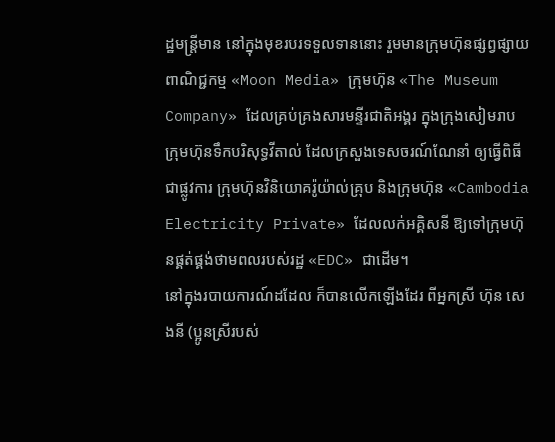ដ្ឋមន្ត្រីមាន នៅក្នុងមុខរបរទទួលទាននោះ រួមមានក្រុមហ៊ុនផ្សព្វផ្សាយពាណិជ្ជកម្ម «Moon Media» ក្រុមហ៊ុន «The Museum Company» ដែលគ្រប់គ្រងសារមន្ទីរជាតិអង្គរ ក្នុងក្រុងសៀមរាប ក្រុមហ៊ុនទឹកបរិសុទ្ធវីតាល់ ដែលក្រសួងទេសចរណ៍ណែនាំ ឲ្យធ្វើពិធីជាផ្លូវការ ក្រុមហ៊ុនវិនិយោគរ៉ូយ៉ាល់គ្រុប និងក្រុមហ៊ុន «Cambodia Electricity Private» ដែលលក់អគ្គិសនី ឱ្យទៅក្រុមហ៊ុនផ្គត់ផ្គង់ថាមពលរបស់រដ្ឋ «EDC» ជាដើម។
នៅក្នុងរបាយការណ៍ដដែល ក៏បានលើកឡើងដែរ ពីអ្នកស្រី ហ៊ុន សេងនី (ប្អូនស្រីរបស់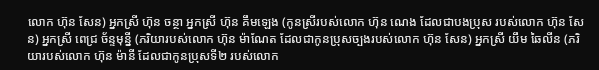លោក ហ៊ុន សែន) អ្នកស្រី ហ៊ុន ចន្ថា អ្នកស្រី ហ៊ុន គឹមឡេង (កូនស្រីរបស់លោក ហ៊ុន ណេង ដែលជាបងប្រុស របស់លោក ហ៊ុន សែន) អ្នកស្រី ពេជ្រ ច័ន្ទមុន្នី (ភរិយារបស់លោក ហ៊ុន ម៉ាណែត ដែលជាកូនប្រុសច្បងរបស់លោក ហ៊ុន សែន) អ្នកស្រី យឹម ឆៃលីន (ភរិយារបស់លោក ហ៊ុន ម៉ានី ដែលជាកូនប្រុសទី២ របស់លោក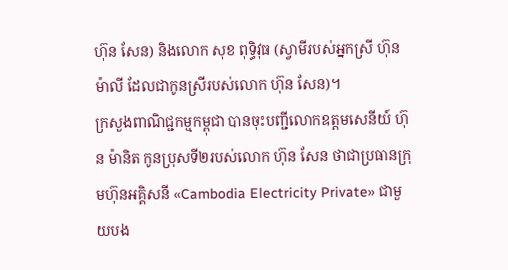ហ៊ុន សែន) និងលោក សុខ ពុទ្ធិវុធ (ស្វាមីរបស់អ្នកស្រី ហ៊ុន ម៉ាលី ដែលជាកូនស្រីរបស់លោក ហ៊ុន សែន)។
ក្រសួងពាណិជ្ជកម្មកម្ពុជា បានចុះបញ្ជីលោកឧត្ដមសេនីយ៍ ហ៊ុន ម៉ានិត កូនប្រុសទី២របស់លោក ហ៊ុន សែន ថាជាប្រធានក្រុមហ៊ុនអគ្គិសនី «Cambodia Electricity Private» ជាមួយបង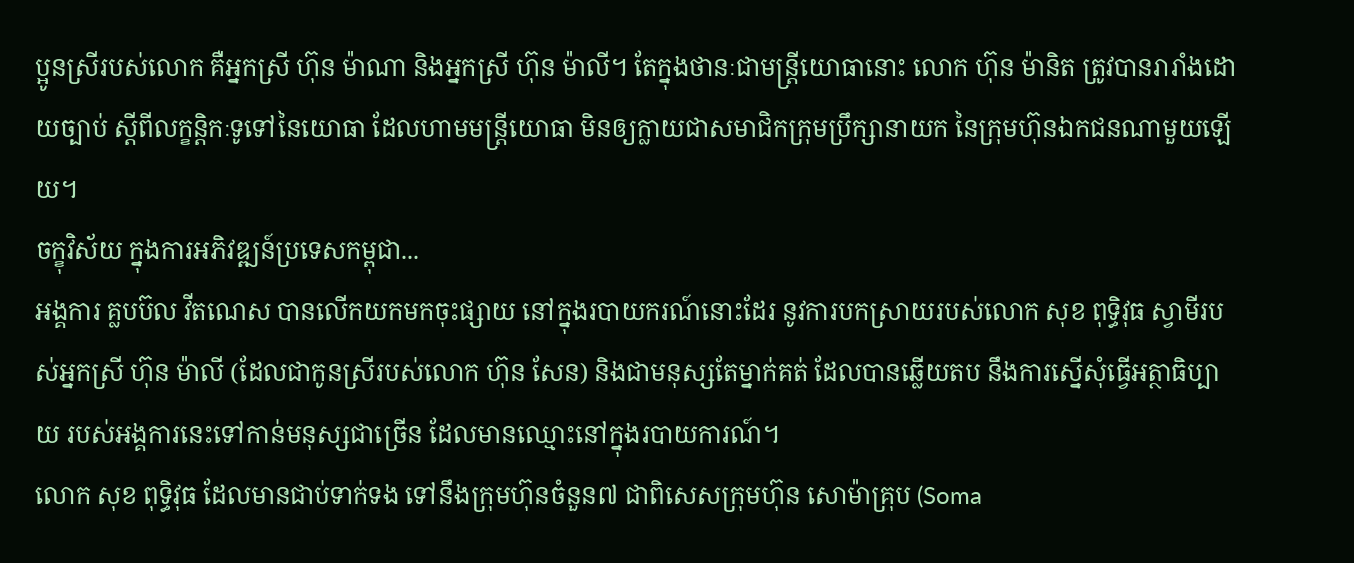ប្អូនស្រីរបស់លោក គឺអ្នកស្រី ហ៊ុន ម៉ាណា និងអ្នកស្រី ហ៊ុន ម៉ាលី។ តែក្នុងថានៈជាមន្ត្រីយោធានោះ លោក ហ៊ុន ម៉ានិត ត្រូវបានរារាំងដោយច្បាប់ ស្ដីពីលក្ខន្តិកៈទូទៅនៃយោធា ដែលហាមមន្ត្រីយោធា មិនឲ្យក្លាយជាសមាជិកក្រុមប្រឹក្សានាយក នៃក្រុមហ៊ុនឯកជនណាមួយឡើយ។
ចក្ខុវិស័យ ក្នុងការអភិវឌ្ឍន៍ប្រទេសកម្ពុជា...
អង្គការ គ្លបប៊ល វីតណេស បានលើកយកមកចុះផ្សាយ នៅក្នុងរបាយករណ៍នោះដែរ នូវការបកស្រាយរបស់លោក សុខ ពុទ្ធិវុធ ស្វាមីរបស់អ្នកស្រី ហ៊ុន ម៉ាលី (ដែលជាកូនស្រីរបស់លោក ហ៊ុន សែន) និងជាមនុស្សតែម្នាក់គត់ ដែលបានឆ្លើយតប នឹងការស្នើសុំធ្វើអត្ថាធិប្បាយ របស់អង្គការនេះទៅកាន់មនុស្សជាច្រើន ដែលមានឈ្មោះនៅក្នុងរបាយការណ៍។
លោក សុខ ពុទ្ធិវុធ ដែលមានជាប់ទាក់ទង ទៅនឹងក្រុមហ៊ុនចំនួន៧ ជាពិសេសក្រុមហ៊ុន សោម៉ាគ្រុប (Soma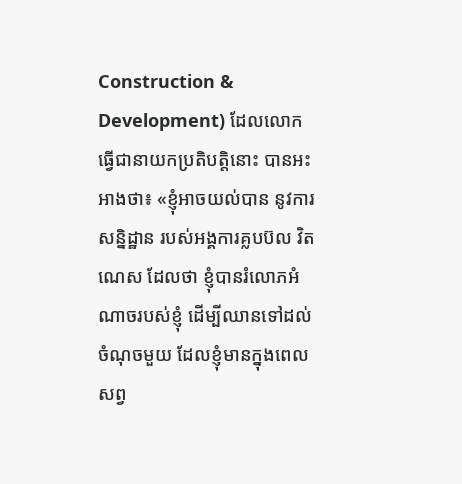Construction & Development) ដែលលោកធ្វើជានាយកប្រតិបត្តិនោះ បានអះអាងថា៖ «ខ្ញុំអាចយល់បាន នូវការសន្និដ្ឋាន របស់អង្គការគ្លបប៊ល វិតណេស ដែលថា ខ្ញុំបានរំលោភអំណាចរបស់ខ្ញុំ ដើម្បីឈានទៅដល់ចំណុចមួយ ដែលខ្ញុំមានក្នុងពេលសព្វ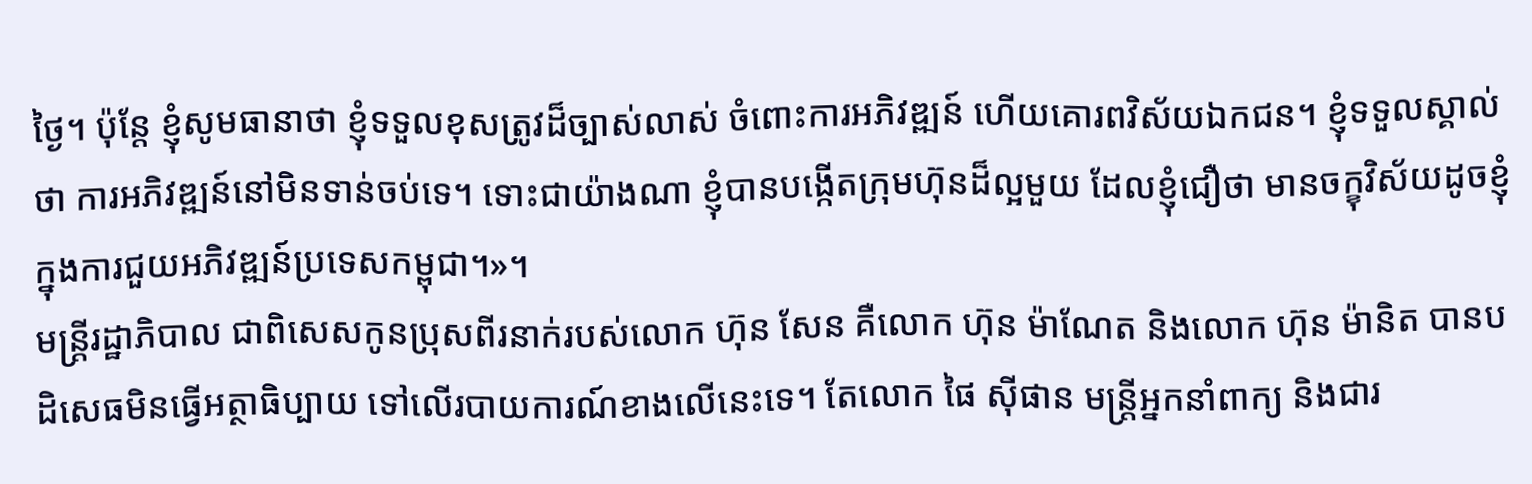ថ្ងៃ។ ប៉ុន្តែ ខ្ញុំសូមធានាថា ខ្ញុំទទួលខុសត្រូវដ៏ច្បាស់លាស់ ចំពោះការអភិវឌ្ឍន៍ ហើយគោរពវិស័យឯកជន។ ខ្ញុំទទួលស្គាល់ថា ការអភិវឌ្ឍន៍នៅមិនទាន់ចប់ទេ។ ទោះជាយ៉ាងណា ខ្ញុំបានបង្កើតក្រុមហ៊ុនដ៏ល្អមួយ ដែលខ្ញុំជឿថា មានចក្ខុវិស័យដូចខ្ញុំ ក្នុងការជួយអភិវឌ្ឍន៍ប្រទេសកម្ពុជា។»។
មន្ត្រីរដ្ឋាភិបាល ជាពិសេសកូនប្រុសពីរនាក់របស់លោក ហ៊ុន សែន គឺលោក ហ៊ុន ម៉ាណែត និងលោក ហ៊ុន ម៉ានិត បានបដិសេធមិនធ្វើអត្ថាធិប្បាយ ទៅលើរបាយការណ៍ខាងលើនេះទេ។ តែលោក ផៃ ស៊ីផាន មន្ត្រីអ្នកនាំពាក្យ និងជារ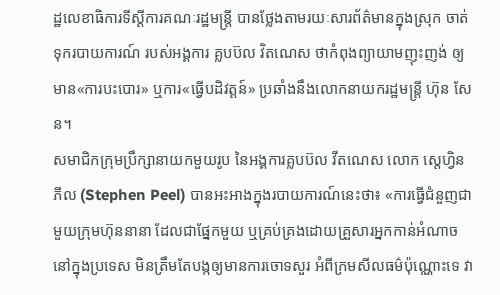ដ្ឋលេខាធិការទីស្ដីការគណៈរដ្ឋមន្ត្រី បានថ្លែងតាមរយៈសារព័ត៌មានក្នុងស្រុក ចាត់ទុករបាយការណ៍ របស់អង្គការ គ្លបប៊ល វិតណេស ថាកំពុងព្យាយាមញុះញង់ ឲ្យមាន«ការបះបោរ» ឬការ«ធ្វើបដិវត្តន៍» ប្រឆាំងនឹងលោកនាយករដ្ឋមន្រ្តី ហ៊ុន សែន។
សមាជិកក្រុមប្រឹក្សានាយកមួយរូប នៃអង្គការគ្លបប៊ល វីតណេស លោក ស្តេហ្វិន ភីល (Stephen Peel) បានអះអាងក្នុងរបាយការណ៍នេះថា៖ «ការធ្វើជំនួញជាមួយក្រុមហ៊ុននានា ដែលជាផ្នែកមួយ ឬគ្រប់គ្រងដោយគ្រួសារអ្នកកាន់អំណាច នៅក្នុងប្រទេស មិនត្រឹមតែបង្កឲ្យមានការចោទសួរ អំពីក្រមសីលធម៌ប៉ុណ្ណោះទេ វា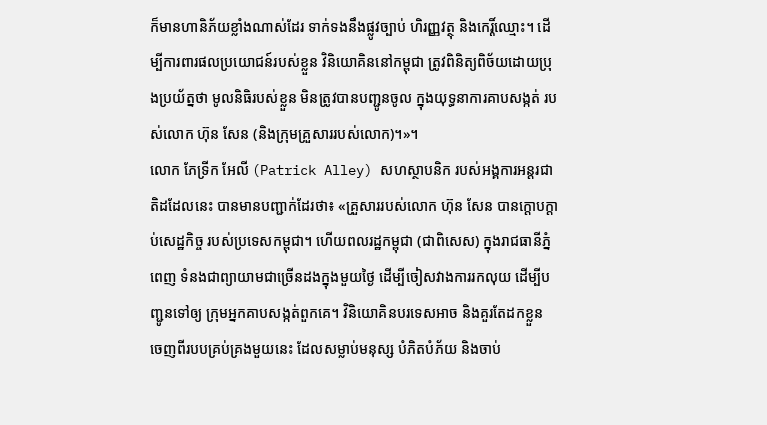ក៏មានហានិភ័យខ្លាំងណាស់ដែរ ទាក់ទងនឹងផ្លូវច្បាប់ ហិរញ្ញវត្ថុ និងកេរ្តិ៍ឈ្មោះ។ ដើម្បីការពារផលប្រយោជន៍របស់ខ្លួន វិនិយោគិននៅកម្ពុជា ត្រូវពិនិត្យពិច័យដោយប្រុងប្រយ័ត្នថា មូលនិធិរបស់ខ្លួន មិនត្រូវបានបញ្ជូនចូល ក្នុងយុទ្ធនាការគាបសង្កត់ របស់លោក ហ៊ុន សែន (និងក្រុមគ្រួសាររបស់លោក)។»។
លោក ភែទ្រីក អែលី (Patrick Alley) សហស្ថាបនិក របស់អង្គការអន្តរជាតិដដែលនេះ បានមានបញ្ជាក់ដែរថា៖ «គ្រួសាររបស់លោក ហ៊ុន សែន បានក្តោបក្តាប់សេដ្ឋកិច្ច របស់ប្រទេសកម្ពុជា។ ហើយពលរដ្ឋកម្ពុជា (ជាពិសេស) ក្នុងរាជធានីភ្នំពេញ ទំនងជាព្យាយាមជាច្រើនដងក្នុងមួយថ្ងៃ ដើម្បីចៀសវាងការរកលុយ ដើម្បីបញ្ជូនទៅឲ្យ ក្រុមអ្នកគាបសង្កត់ពួកគេ។ វិនិយោគិនបរទេសអាច និងគួរតែដកខ្លួន ចេញពីរបបគ្រប់គ្រងមួយនេះ ដែលសម្លាប់មនុស្ស បំភិតបំភ័យ និងចាប់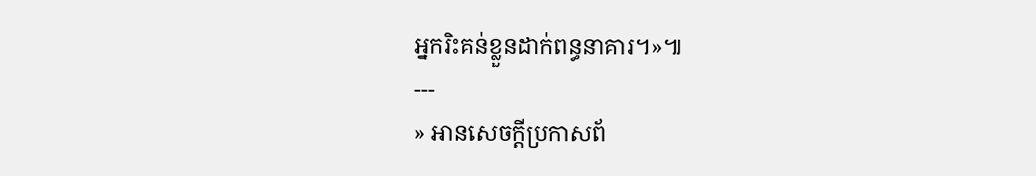អ្នករិះគន់ខ្លួនដាក់ពន្ធនាគារ។»៕
---
» អានសេចក្ដីប្រកាសព័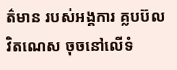ត៌មាន របស់អង្គការ គ្លបប៊ល វិតណេស ចុចនៅលើទំ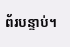ព័របន្ទាប់។